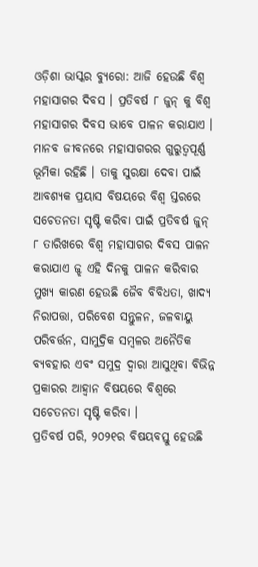ଓଡ଼ିଶା ଭାସ୍କର ବ୍ୟୁରୋ: ଆଜି ହେଉଛି ବିଶ୍ୱ ମହାସାଗର ଦିବସ । ପ୍ରତିବର୍ଷ ୮ ଜୁନ୍ କୁ ବିଶ୍ଵ ମହାସାଗର ଦିବସ ଭାବେ ପାଳନ କରାଯାଏ । ମାନବ ଜୀବନରେ ମହାସାଗରର ଗୁରୁତ୍ୱପୂର୍ଣ୍ଣ ଭୂମିକା ରହିଛି । ତାକୁ ସୁରକ୍ଷା ଦେବା ପାଇଁ ଆବଶ୍ୟକ ପ୍ରୟାସ ବିଷୟରେ ବିଶ୍ୱ ସ୍ତରରେ ସଚେତନତା ସୃଷ୍ଟି କରିବା ପାଇଁ ପ୍ରତିବର୍ଷ ଜୁନ୍ ୮ ତାରିଖରେ ବିଶ୍ୱ ମହାସାଗର ଦିବସ ପାଳନ କରାଯାଏ ଜ୍ଝ ଏହି ଦିନକୁ ପାଳନ କରିବାର ମୁଖ୍ୟ କାରଣ ହେଉଛି ଜୈବ ବିବିଧତା, ଖାଦ୍ୟ ନିରାପତ୍ତା, ପରିବେଶ ସନ୍ତୁଳନ, ଜଳବାୟୁ ପରିବର୍ତ୍ତନ, ସାମୁଦ୍ରିକ ସମ୍ବଳର ଅନୈତିକ ବ୍ୟବହାର ଏବଂ ସମୁଦ୍ର ଦ୍ୱାରା ଆସୁଥିବା ବିଭିନ୍ନ ପ୍ରକାରର ଆହ୍ବାନ ବିଷୟରେ ବିଶ୍ୱରେ ସଚେତନତା ସୃଷ୍ଟି କରିବା ।
ପ୍ରତିବର୍ଷ ପରି, ୨୦୨୧ର ବିଷୟବସ୍ତୁ ହେଉଛି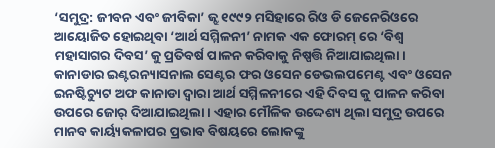‘ସମୁଦ୍ର: ଜୀବନ ଏବଂ ଜୀବିକା’ ଜ୍ଝ ୧୯୯୨ ମସିହାରେ ରିଓ ଡି ଜେନେରିଓରେ ଆୟୋଜିତ ହୋଇଥିବା ‘ଆର୍ଥ ସମ୍ମିଳନୀ’ ନାମକ ଏକ ଫୋରମ୍ ରେ ‘ବିଶ୍ୱ ମହାସାଗର ଦିବସ’ କୁ ପ୍ରତିବର୍ଷ ପାଳନ କରିବାକୁ ନିଷ୍ପତ୍ତି ନିଆଯାଇଥିଲା । କାନାଡାର ଇଣ୍ଟରନ୍ୟାସନାଲ ସେଣ୍ଟର ଫର ଓସେନ ଡେଭଲପମେଣ୍ଟ ଏବଂ ଓସେନ ଇନଷ୍ଟିଚ୍ୟୁଟ ଅଫ କାନାଡା ଦ୍ଵାରା ଆର୍ଥ ସମ୍ମିଳନୀରେ ଏହି ଦିବସ କୁ ପାଳନ କରିବା ଉପରେ ଜୋର୍ ଦିଆଯାଇଥିଲା । ଏହାର ମୌଳିକ ଉଦ୍ଦେଶ୍ୟ ଥିଲା ସମୁଦ୍ର ଉପରେ ମାନବ କାର୍ୟ୍ୟକଳାପର ପ୍ରଭାବ ବିଷୟରେ ଲୋକଙ୍କୁ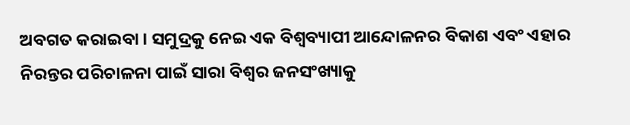ଅବଗତ କରାଇବା । ସମୁଦ୍ରକୁ ନେଇ ଏକ ବିଶ୍ୱବ୍ୟାପୀ ଆନ୍ଦୋଳନର ବିକାଶ ଏବଂ ଏହାର ନିରନ୍ତର ପରିଚାଳନା ପାଇଁ ସାରା ବିଶ୍ଵର ଜନସଂଖ୍ୟାକୁ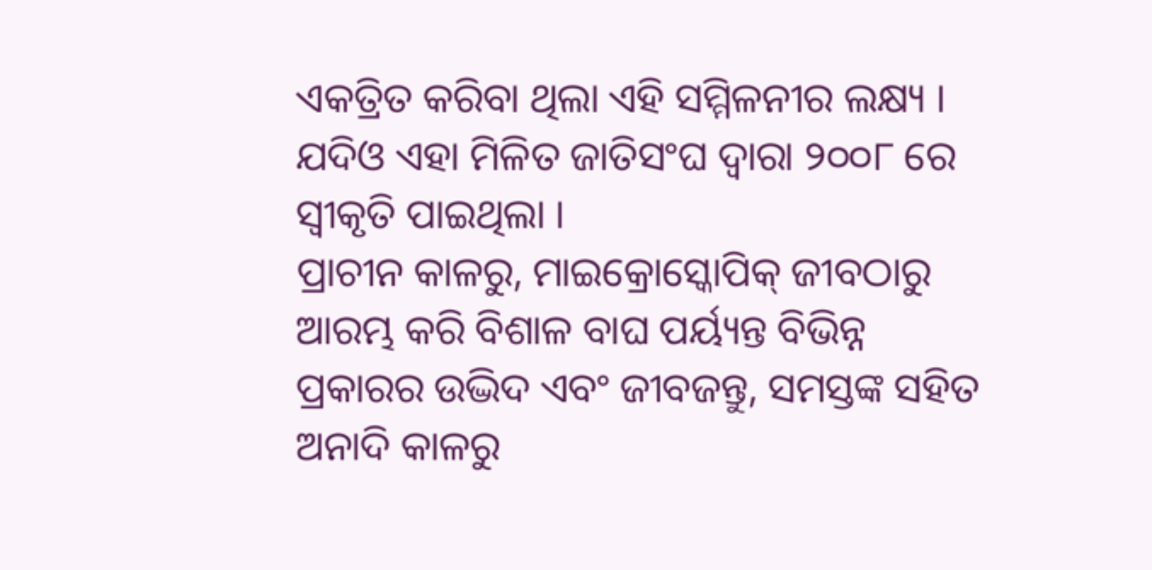ଏକତ୍ରିତ କରିବା ଥିଲା ଏହି ସମ୍ମିଳନୀର ଲକ୍ଷ୍ୟ । ଯଦିଓ ଏହା ମିଳିତ ଜାତିସଂଘ ଦ୍ୱାରା ୨୦୦୮ ରେ ସ୍ୱୀକୃତି ପାଇଥିଲା ।
ପ୍ରାଚୀନ କାଳରୁ, ମାଇକ୍ରୋସ୍କୋପିକ୍ ଜୀବଠାରୁ ଆରମ୍ଭ କରି ବିଶାଳ ବାଘ ପର୍ୟ୍ୟନ୍ତ ବିଭିନ୍ନ ପ୍ରକାରର ଉଦ୍ଭିଦ ଏବଂ ଜୀବଜନ୍ତୁ, ସମସ୍ତଙ୍କ ସହିତ ଅନାଦି କାଳରୁ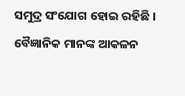ସମୁଦ୍ର ସଂଯୋଗ ହୋଇ ରହିଛି । ବୈଜ୍ଞାନିକ ମାନଙ୍କ ଆକଳନ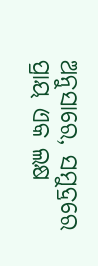ଅନୁସାରେ, ସମୁଦ୍ରରେ ପ୍ରାୟ ଏକ ଲକ୍ଷ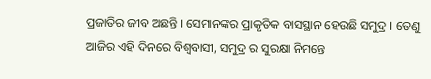ପ୍ରଜାତିର ଜୀବ ଅଛନ୍ତି । ସେମାନଙ୍କର ପ୍ରାକୃତିକ ବାସସ୍ଥାନ ହେଉଛି ସମୁଦ୍ର । ତେଣୁ ଆଜିର ଏହି ଦିନରେ ବିଶ୍ୱବାସୀ, ସମୁଦ୍ର ର ସୁରକ୍ଷା ନିମନ୍ତେ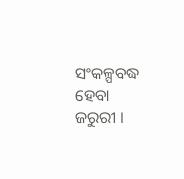ସଂକଳ୍ପବଦ୍ଧ ହେବା ଜରୁରୀ ।